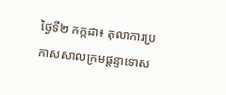ថ្ងៃទី២ កក្កដា៖ តុលាការប្រកាសសាលក្រមផ្តន្ទាទោស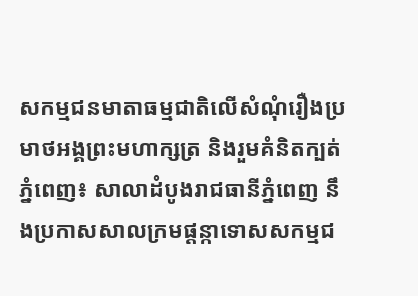សកម្មជនមាតាធម្មជាតិលើសំណុំរឿងប្រមាថអង្គព្រះមហាក្សត្រ និងរួមគំនិតក្បត់
ភ្នំពេញ៖ សាលាដំបូងរាជធានីភ្នំពេញ នឹងប្រកាសសាលក្រមផ្តន្កាទោសសកម្មជ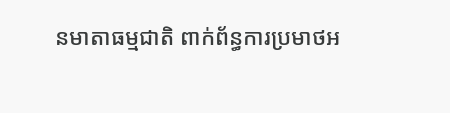នមាតាធម្មជាតិ ពាក់ព័ន្ធការប្រមាថអ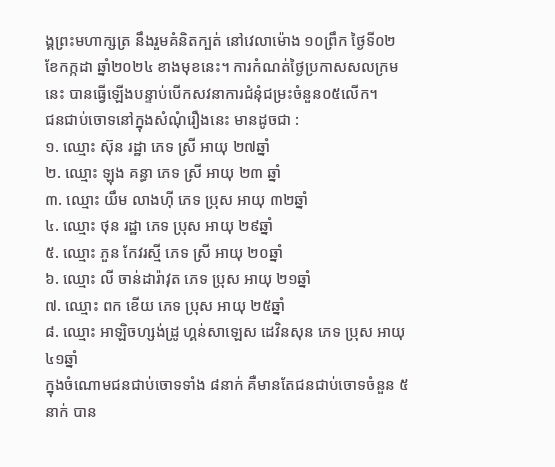ង្គព្រះមហាក្សត្រ នឹងរួមគំនិតក្បត់ នៅវេលាម៉ោង ១០ព្រឹក ថ្ងៃទី០២ ខែកក្កដា ឆ្នាំ២០២៤ ខាងមុខនេះ។ ការកំណត់ថ្ងៃប្រកាសសលក្រមនេះ បានធ្វើឡើងបន្ទាប់បើកសវនាការជំនុំជម្រះចំនួន០៥លើក។
ជនជាប់ចោទនៅក្នុងសំណុំរឿងនេះ មានដូចជា :
១. ឈ្មោះ ស៊ុន រដ្ឋា ភេទ ស្រី អាយុ ២៧ឆ្នាំ
២. ឈ្មោះ ឡុង គន្ធា ភេទ ស្រី អាយុ ២៣ ឆ្នាំ
៣. ឈ្មោះ យឹម លាងហ៊ី ភេទ ប្រុស អាយុ ៣២ឆ្នាំ
៤. ឈ្មោះ ថុន រដ្ឋា ភេទ ប្រុស អាយុ ២៩ឆ្នាំ
៥. ឈ្មោះ ភួន កែវរស្មី ភេទ ស្រី អាយុ ២០ឆ្នាំ
៦. ឈ្មោះ លី ចាន់ដារ៉ាវុត ភេទ ប្រុស អាយុ ២១ឆ្នាំ
៧. ឈ្មោះ ពក ខើយ ភេទ ប្រុស អាយុ ២៥ឆ្នាំ
៨. ឈ្មោះ អាឡិចហ្សង់ដ្រូ ហ្គន់សាឡេស ដេវិនសុន ភេទ ប្រុស អាយុ ៤១ឆ្នាំ
ក្នុងចំណោមជនជាប់ចោទទាំង ៨នាក់ គឺមានតែជនជាប់ចោទចំនួន ៥នាក់ បាន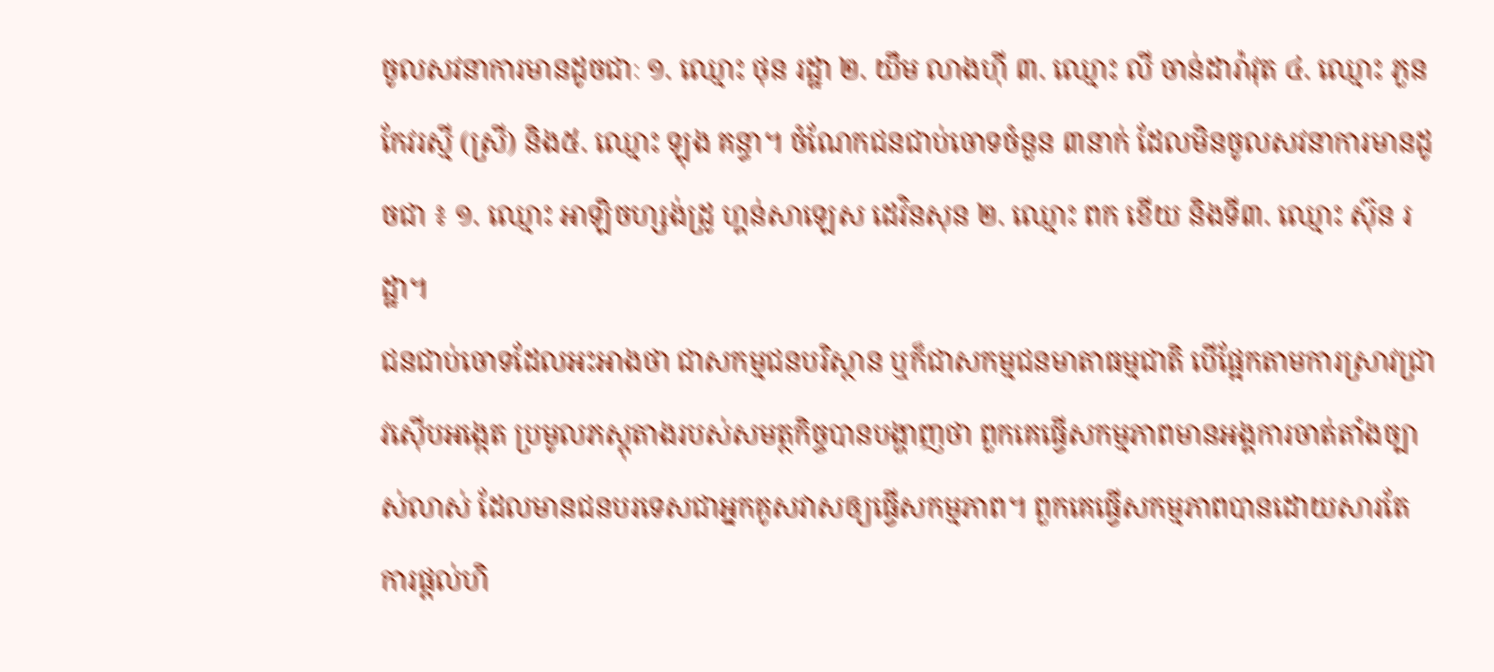ចូលសវនាការមានដូចជាៈ ១. ឈ្មោះ ថុន រដ្ឋា ២. យឹម លាងហ៊ី ៣. ឈ្មោះ លី ចាន់ដារ៉ាវុត ៤. ឈ្មោះ ភួន កែវរស្មី (ស្រី) និង៥. ឈ្មោះ ឡុង គន្ធា។ ចំណែកជនជាប់ចោទចំនួន ៣នាក់ ដែលមិនចូលសវនាការមានដូចជា ៖ ១. ឈ្មោះ អាឡិចហ្សង់ដ្រូ ហ្គន់សាឡេស ដេវិនសុន ២. ឈ្មោះ ពក ខើយ និងទី៣. ឈ្មោះ ស៊ុន រដ្ឋា។
ជនជាប់ចោទដែលអះអាងថា ជាសកម្មជនបរិស្ថាន ឬក៏ជាសកម្មជនមាតាធម្មជាតិ បើផ្អែកតាមការស្រាវជ្រាវស៊ើបអង្កេត ប្រមូលភស្តុតាងរបស់សមត្ថកិច្ចបានបង្ហាញថា ពួកគេធ្វើសកម្មភាពមានអង្គការចាត់តាំងច្បាស់លាស់ ដែលមានជនបរទេសជាអ្នកគូសវាសឲ្យធ្វើសកម្មភាព។ ពួកគេធ្វើសកម្មភាពបានដោយសារតែការផ្តល់ហិ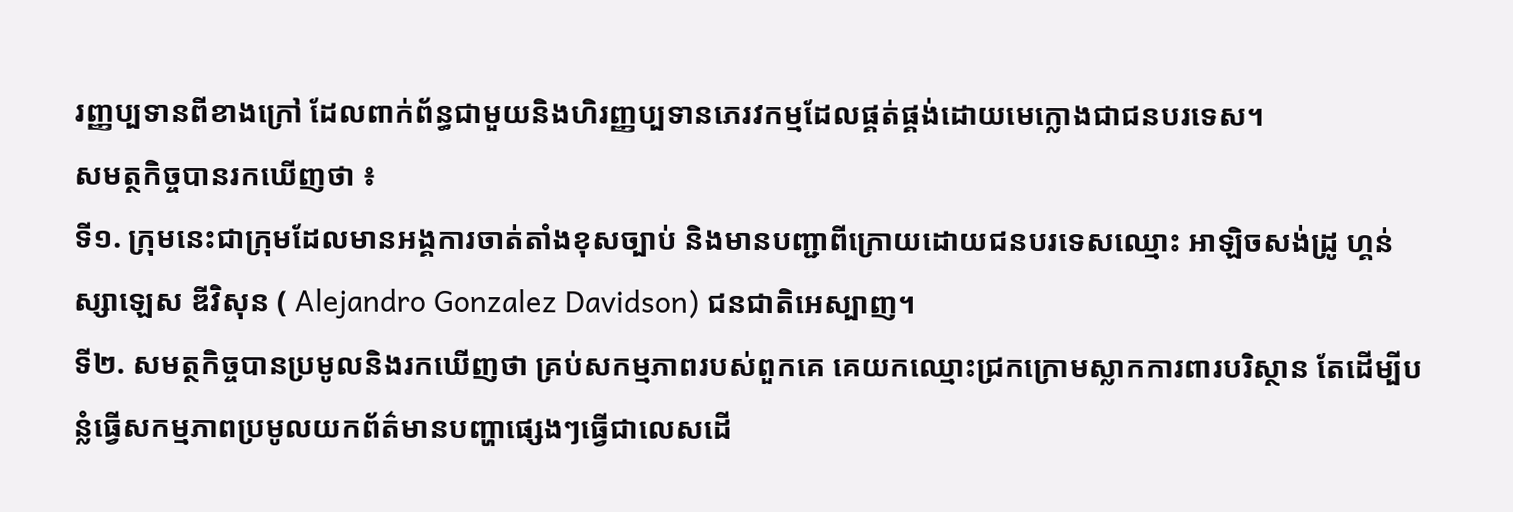រញ្ញប្បទានពីខាងក្រៅ ដែលពាក់ព័ន្ធជាមួយនិងហិរញ្ញប្បទានភេរវកម្មដែលផ្គត់ផ្គង់ដោយមេក្លោងជាជនបរទេស។
សមត្ថកិច្ចបានរកឃើញថា ៖
ទី១. ក្រុមនេះជាក្រុមដែលមានអង្គការចាត់តាំងខុសច្បាប់ និងមានបញ្ជាពីក្រោយដោយជនបរទេសឈ្មោះ អាឡិចសង់ដ្រូ ហ្គន់ស្សាឡេស ឌីវិសុន ( Alejandro Gonzalez Davidson) ជនជាតិអេស្បាញ។
ទី២. សមត្ថកិច្ចបានប្រមូលនិងរកឃើញថា គ្រប់សកម្មភាពរបស់ពួកគេ គេយកឈ្មោះជ្រកក្រោមស្លាកការពារបរិស្ថាន តែដើម្បីបន្លំធ្វើសកម្មភាពប្រមូលយកព័ត៌មានបញ្ហាផ្សេងៗធ្វើជាលេសដើ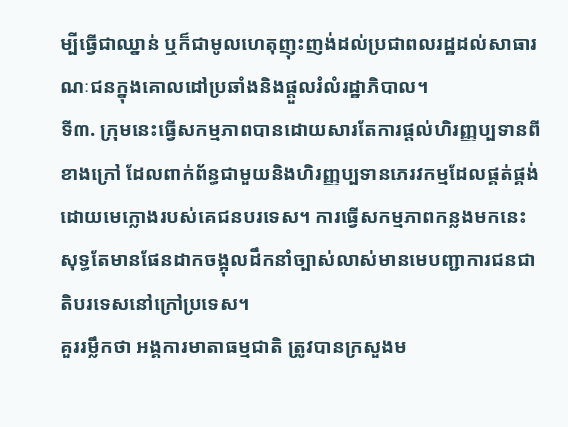ម្បីធ្វើជាឈ្នាន់ ឬក៏ជាមូលហេតុញុះញង់ដល់ប្រជាពលរដ្ឋដល់សាធារណៈជនក្នុងគោលដៅប្រឆាំងនិងផ្តួលរំលំរដ្ឋាភិបាល។
ទី៣. ក្រុមនេះធ្វើសកម្មភាពបានដោយសារតែការផ្តល់ហិរញ្ញប្បទានពីខាងក្រៅ ដែលពាក់ព័ន្ធជាមួយនិងហិរញ្ញប្បទានភេរវកម្មដែលផ្គត់ផ្គង់ដោយមេក្លោងរបស់គេជនបរទេស។ ការធ្វើសកម្មភាពកន្លងមកនេះ សុទ្ធតែមានផែនដាកចង្អុលដឹកនាំច្បាស់លាស់មានមេបញ្ជាការជនជាតិបរទេសនៅក្រៅប្រទេស។
គួររម្លឹកថា អង្គការមាតាធម្មជាតិ ត្រូវបានក្រសួងម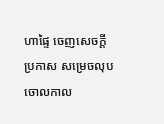ហាផ្ទៃ ចេញសេចក្តីប្រកាស សម្រេចលុបចោលកាល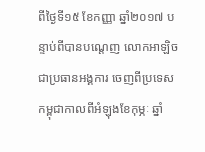ពីថ្ងៃទី១៥ ខែកញ្ញា ឆ្នាំ២០១៧ បន្ទាប់ពីបានបណ្តេញ លោកអាឡិច ជាប្រធានអង្គការ ចេញពីប្រទេសកម្ពុជាកាលពីអំឡុងខែកុម្ភៈ ឆ្នាំ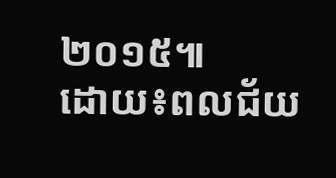២០១៥៕
ដោយ៖ពលជ័យ